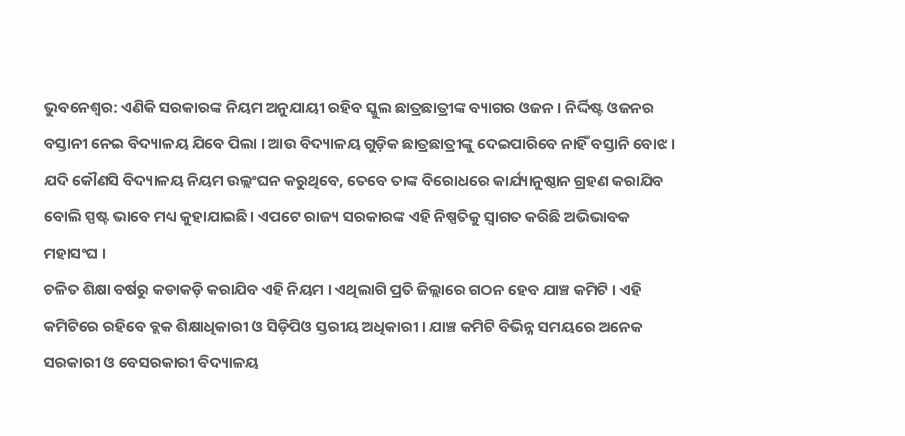ଭୁବନେଶ୍ବର: ଏଣିକି ସରକାରଙ୍କ ନିୟମ ଅନୁଯାୟୀ ରହିବ ସ୍କୁଲ ଛାତ୍ରଛାତ୍ରୀଙ୍କ ବ୍ୟାଗର ଓଜନ । ନିର୍ଦ୍ଦିଷ୍ଟ ଓଜନର ବସ୍ତାନୀ ନେଇ ବିଦ୍ୟାଳୟ ଯିବେ ପିଲା । ଆଉ ବିଦ୍ୟାଳୟ ଗୁଡ଼ିକ ଛାତ୍ରଛାତ୍ରୀଙ୍କୁ ଦେଇପାରିବେ ନାହିଁ ବସ୍ତାନି ବୋଝ । ଯଦି କୌଣସି ବିଦ୍ୟାଳୟ ନିୟମ ଉଲ୍ଲଂଘନ କରୁଥିବେ, ତେବେ ତାଙ୍କ ବିରୋଧରେ କାର୍ଯ୍ୟାନୁଷ୍ଠାନ ଗ୍ରହଣ କରାଯିବ ବୋଲି ସ୍ପଷ୍ଟ ଭାବେ ମଧ୍ୟ କୁହାଯାଇଛି। ଏପଟେ ରାଜ୍ୟ ସରକାରଙ୍କ ଏହି ନିଷ୍ପତିକୁ ସ୍ବାଗତ କରିଛି ଅଭିଭାବକ ମହାସଂଘ ।
ଚଳିତ ଶିକ୍ଷା ବର୍ଷରୁ କଡାକଡ଼ି କରାଯିବ ଏହି ନିୟମ । ଏଥିଲାଗି ପ୍ରତି ଜିଲ୍ଲାରେ ଗଠନ ହେବ ଯାଞ୍ଚ କମିଟି । ଏହି କମିଟିରେ ରହିବେ ବ୍ଲକ ଶିକ୍ଷାଧିକାରୀ ଓ ସିଡ଼ିପିଓ ସ୍ତରୀୟ ଅଧିକାରୀ । ଯାଞ୍ଚ କମିଟି ବିଭିନ୍ନ ସମୟରେ ଅନେକ ସରକାରୀ ଓ ବେସରକାରୀ ବିଦ୍ୟାଳୟ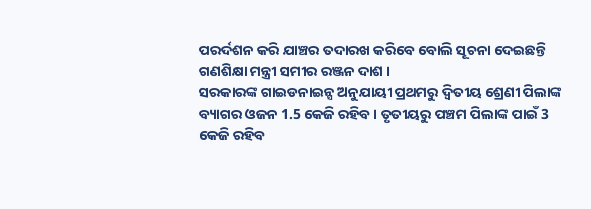ପରର୍ଦଶନ କରି ଯାଞ୍ଚର ତଦାରଖ କରିବେ ବୋଲି ସୂଚନା ଦେଇଛନ୍ତି ଗଣଶିକ୍ଷା ମନ୍ତ୍ରୀ ସମୀର ରଞ୍ଜନ ଦାଶ ।
ସରକାରଙ୍କ ଗାଇଡନାଇନ୍ସ ଅନୁଯାୟୀ ପ୍ରଥମରୁ ଦ୍ବିତୀୟ ଶ୍ରେଣୀ ପିଲାଙ୍କ ବ୍ୟାଗର ଓଜନ 1.5 କେଜି ରହିବ । ତୃତୀୟରୁ ପଞ୍ଚମ ପିଲାଙ୍କ ପାଇଁ 3 କେଜି ରହିବ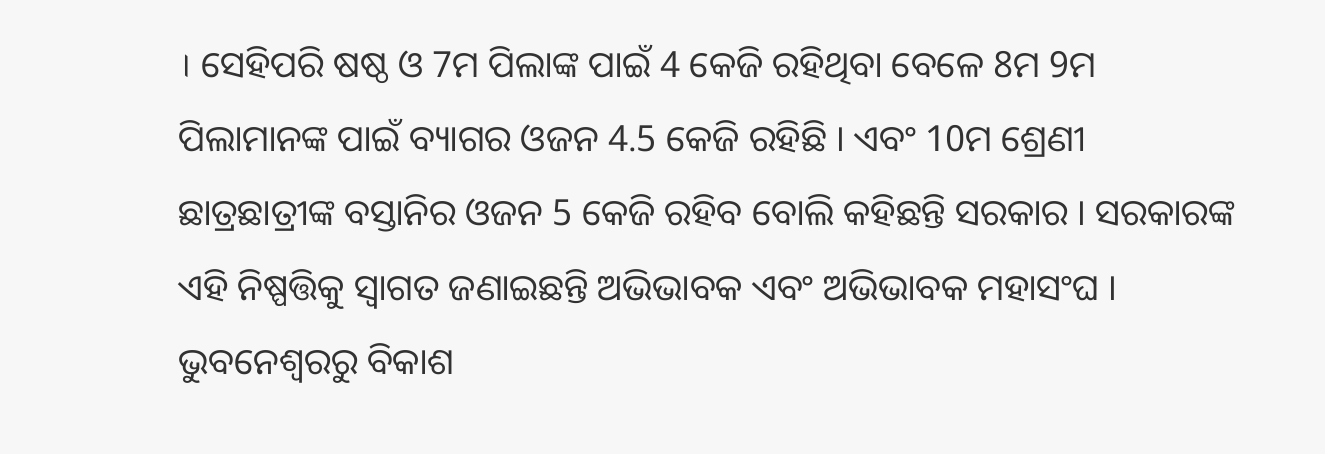। ସେହିପରି ଷଷ୍ଠ ଓ 7ମ ପିଲାଙ୍କ ପାଇଁ 4 କେଜି ରହିଥିବା ବେଳେ 8ମ 9ମ ପିଲାମାନଙ୍କ ପାଇଁ ବ୍ୟାଗର ଓଜନ 4.5 କେଜି ରହିଛି । ଏବଂ 10ମ ଶ୍ରେଣୀ ଛାତ୍ରଛାତ୍ରୀଙ୍କ ବସ୍ତାନିର ଓଜନ 5 କେଜି ରହିବ ବୋଲି କହିଛନ୍ତି ସରକାର । ସରକାରଙ୍କ ଏହି ନିଷ୍ପତ୍ତିକୁ ସ୍ବାଗତ ଜଣାଇଛନ୍ତି ଅଭିଭାବକ ଏବଂ ଅଭିଭାବକ ମହାସଂଘ ।
ଭୁବନେଶ୍ବରରୁ ବିକାଶ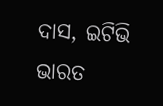ଦାସ, ଇଟିଭି ଭାରତ